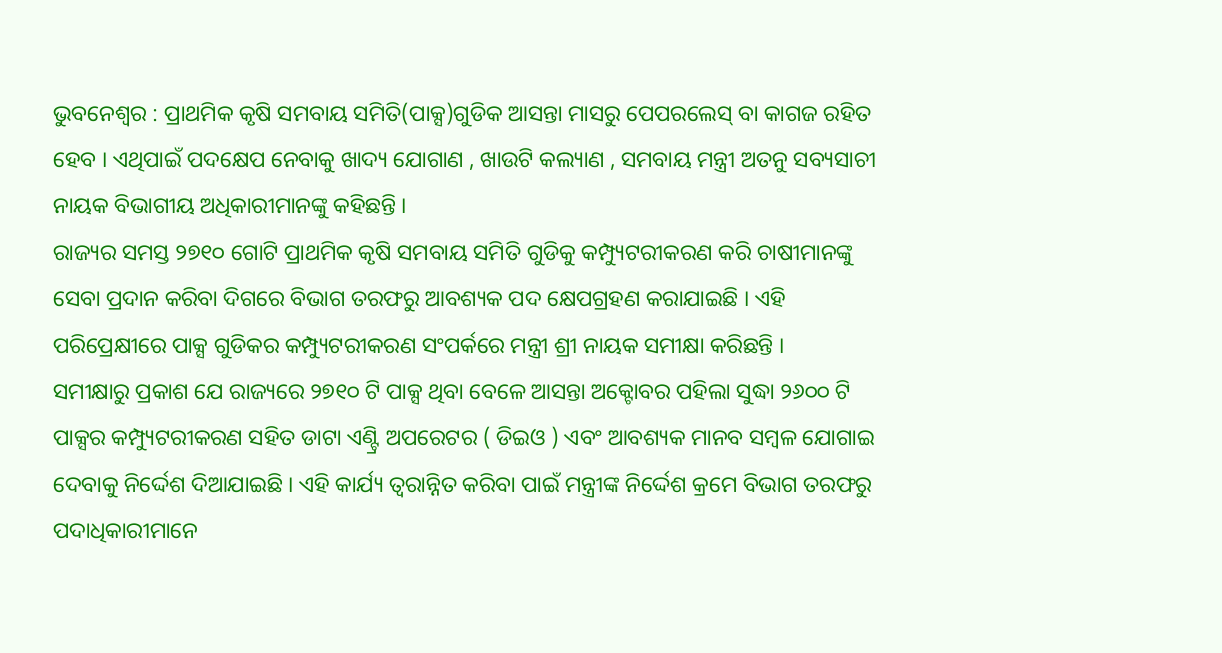ଭୁବନେଶ୍ୱର : ପ୍ରାଥମିକ କୃଷି ସମବାୟ ସମିତି(ପାକ୍ସ)ଗୁଡିକ ଆସନ୍ତା ମାସରୁ ପେପରଲେସ୍ ବା କାଗଜ ରହିତ ହେବ । ଏଥିପାଇଁ ପଦକ୍ଷେପ ନେବାକୁ ଖାଦ୍ୟ ଯୋଗାଣ , ଖାଉଟି କଲ୍ୟାଣ , ସମବାୟ ମନ୍ତ୍ରୀ ଅତନୁ ସବ୍ୟସାଚୀ ନାୟକ ବିଭାଗୀୟ ଅଧିକାରୀମାନଙ୍କୁ କହିଛନ୍ତି ।
ରାଜ୍ୟର ସମସ୍ତ ୨୭୧୦ ଗୋଟି ପ୍ରାଥମିକ କୃଷି ସମବାୟ ସମିତି ଗୁଡିକୁ କମ୍ପ୍ୟୁଟରୀକରଣ କରି ଚାଷୀମାନଙ୍କୁ ସେବା ପ୍ରଦାନ କରିବା ଦିଗରେ ବିଭାଗ ତରଫରୁ ଆବଶ୍ୟକ ପଦ କ୍ଷେପଗ୍ରହଣ କରାଯାଇଛି । ଏହି ପରିପ୍ରେକ୍ଷୀରେ ପାକ୍ସ ଗୁଡିକର କମ୍ପ୍ୟୁଟରୀକରଣ ସଂପର୍କରେ ମନ୍ତ୍ରୀ ଶ୍ରୀ ନାୟକ ସମୀକ୍ଷା କରିଛନ୍ତି ।
ସମୀକ୍ଷାରୁ ପ୍ରକାଶ ଯେ ରାଜ୍ୟରେ ୨୭୧୦ ଟି ପାକ୍ସ ଥିବା ବେଳେ ଆସନ୍ତା ଅକ୍ଟୋବର ପହିଲା ସୁଦ୍ଧା ୨୬୦୦ ଟି ପାକ୍ସର କମ୍ପ୍ୟୁଟରୀକରଣ ସହିତ ଡାଟା ଏଣ୍ଟ୍ରି ଅପରେଟର ( ଡିଇଓ ) ଏବଂ ଆବଶ୍ୟକ ମାନବ ସମ୍ବଳ ଯୋଗାଇ ଦେବାକୁ ନିର୍ଦ୍ଦେଶ ଦିଆଯାଇଛି । ଏହି କାର୍ଯ୍ୟ ତ୍ୱରାନ୍ନିତ କରିବା ପାଇଁ ମନ୍ତ୍ରୀଙ୍କ ନିର୍ଦ୍ଦେଶ କ୍ରମେ ବିଭାଗ ତରଫରୁ ପଦାଧିକାରୀମାନେ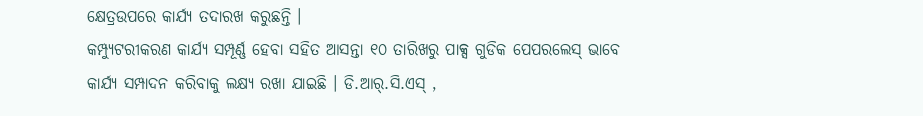କ୍ଷେତ୍ରଉପରେ କାର୍ଯ୍ୟ ତଦାରଖ କରୁଛନ୍ତି ।
କମ୍ପ୍ୟୁଟରୀକରଣ କାର୍ଯ୍ୟ ସମ୍ପୂର୍ଣ୍ଣ ହେବା ସହିତ ଆସନ୍ତା ୧୦ ତାରିଖରୁ ପାକ୍ସ ଗୁଡିକ ପେପରଲେସ୍ ଭାବେ କାର୍ଯ୍ୟ ସମ୍ପାଦନ କରିବାକୁ ଲକ୍ଷ୍ୟ ରଖା ଯାଇଛି । ଡି.ଆର୍.ସି.ଏସ୍ ,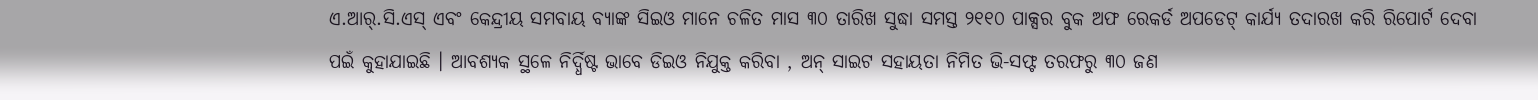ଏ.ଆର୍.ସି.ଏସ୍ ଏବଂ କେନ୍ଦ୍ରୀୟ ସମବାୟ ବ୍ୟାଙ୍କ ସିଇଓ ମାନେ ଚଳିତ ମାସ ୩୦ ତାରିଖ ସୁଦ୍ଧା ସମସ୍ତ ୨୧୧୦ ପାକ୍ସର ବୁକ ଅଫ ରେକର୍ଡ ଅପଡେଟ୍ କାର୍ଯ୍ୟ ତଦାରଖ କରି ରିପୋର୍ଟ ଦେବା ପଇଁ କୁହାଯାଇଛି । ଆବଶ୍ୟକ ସ୍ଥଳେ ନିର୍ଦ୍ଧିଷ୍ଟ ଭାବେ ଡିଇଓ ନିଯୁକ୍ତ କରିବା , ଅନ୍ ସାଇଟ ସହାୟତା ନିମିତ ଭି-ସଫ୍ଟ ତରଫରୁ ୩୦ ଜଣ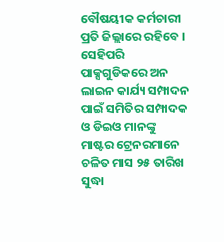ବୌଷୟୀକ କର୍ମଚାରୀ ପ୍ରତି ଜିଲ୍ଲାରେ ରହିବେ ।
ସେହିପରି ପାକ୍ସଗୁଡିକରେ ଅନ ଲାଇନ କାର୍ଯ୍ୟ ସମ୍ପାଦନ ପାଇଁ ସମିତିର ସମ୍ପାଦକ ଓ ଡିଇଓ ମାନଙ୍କୁ ମାଷ୍ଟର ଟ୍ରେନରମାନେ ଚଳିତ ମାସ ୨୫ ତାରିଖ ସୁଦ୍ଧା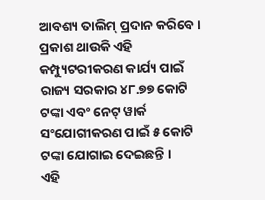ଆବଶ୍ୟ ତାଲିମ୍ ପ୍ରଦାନ କରିବେ । ପ୍ରକାଶ ଥାଉକି ଏହି କମ୍ପ୍ୟୁଟରୀକରଣ କାର୍ଯ୍ୟ ପାଇଁ ରାଜ୍ୟ ସରକାର ୪୮.୭୭ କୋଟି ଟଙ୍କା ଏବଂ ନେଟ୍ ୱାର୍କ ସଂଯୋଗୀକରଣ ପାଇଁ ୫ କୋଟି ଟଙ୍କା ଯୋଗାଇ ଦେଇଛନ୍ତି ।
ଏହି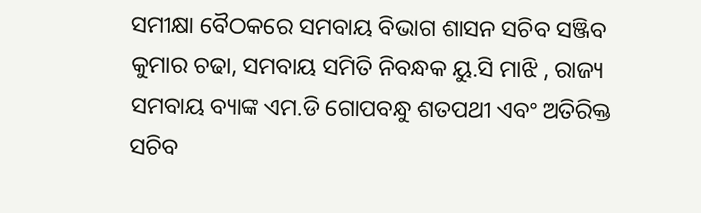ସମୀକ୍ଷା ବୈଠକରେ ସମବାୟ ବିଭାଗ ଶାସନ ସଚିବ ସଞ୍ଜିବ କୁମାର ଚଢା, ସମବାୟ ସମିତି ନିବନ୍ଧକ ୟୁ.ସି ମାଝି , ରାଜ୍ୟ ସମବାୟ ବ୍ୟାଙ୍କ ଏମ.ଡି ଗୋପବନ୍ଧୁ ଶତପଥୀ ଏବଂ ଅତିରିକ୍ତ ସଚିବ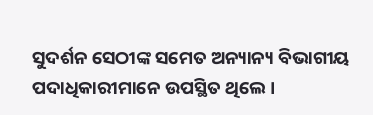ସୁଦର୍ଶନ ସେଠୀଙ୍କ ସମେତ ଅନ୍ୟାନ୍ୟ ବିଭାଗୀୟ ପଦାଧିକାରୀମାନେ ଉପସ୍ଥିତ ଥିଲେ ।